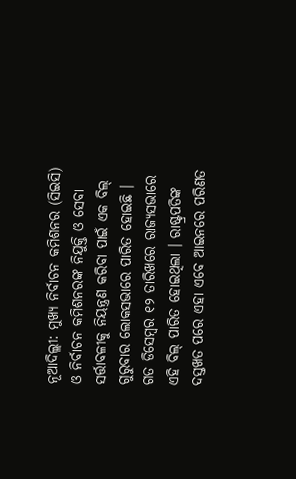ନୂଆଦିଲ୍ଲୀ: ମୁଖ୍ୟ ନିର୍ବାଚନ କମିଶନର (ସିଇସି) ଓ ନିର୍ବାଚନ କମିଶନରଙ୍କ ନିଯୁକ୍ତି ଓ ସେବା ସର୍ତ୍ତାବଳୀକୁ ନିୟନ୍ତ୍ରଣ କରିବା ପାଇଁ ଏକ ବିଲ୍ ଗୁରୁବାର ଲୋକସଭାରେ ପାରିତ ହୋଇଛି । ଗତ ଡିସେମ୍ବର ୧୨ ତାରିଖରେ ରାଜ୍ୟସଭାରେ ଏହି ବିଲ୍ ପାରିତ ହୋଇଥିଲା । ରାଷ୍ଟ୍ରପତିଙ୍କ ଦସ୍ତଖତ ପରେ ଏହା ଏବେ ଆଇନରେ ପରିଣତ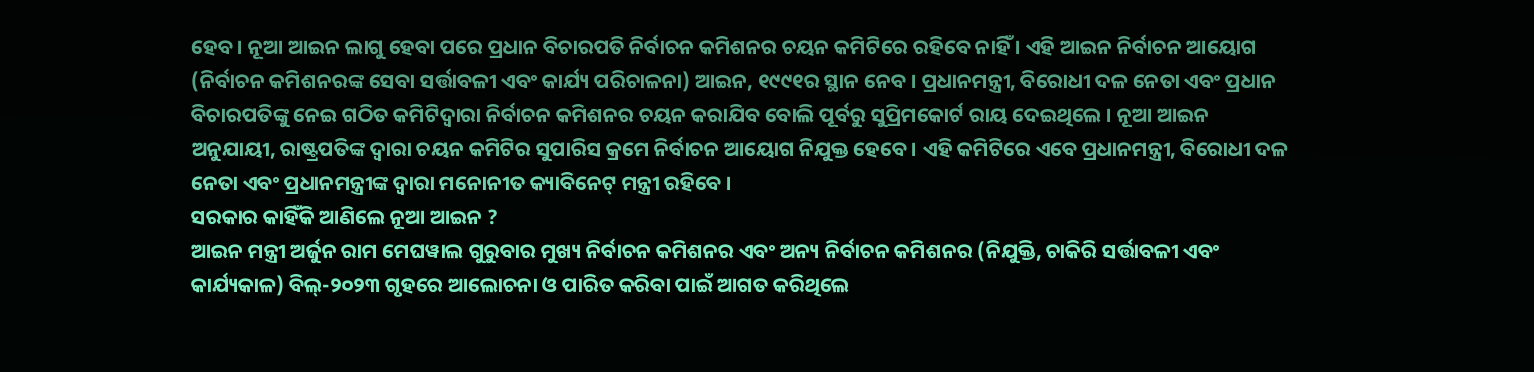ହେବ । ନୂଆ ଆଇନ ଲାଗୁ ହେବା ପରେ ପ୍ରଧାନ ବିଚାରପତି ନିର୍ବାଚନ କମିଶନର ଚୟନ କମିଟିରେ ରହିବେ ନାହିଁ । ଏହି ଆଇନ ନିର୍ବାଚନ ଆୟୋଗ (ନିର୍ବାଚନ କମିଶନରଙ୍କ ସେବା ସର୍ତ୍ତାବଳୀ ଏବଂ କାର୍ଯ୍ୟ ପରିଚାଳନା) ଆଇନ, ୧୯୯୧ର ସ୍ଥାନ ନେବ । ପ୍ରଧାନମନ୍ତ୍ରୀ, ବିରୋଧୀ ଦଳ ନେତା ଏବଂ ପ୍ରଧାନ ବିଚାରପତିଙ୍କୁ ନେଇ ଗଠିତ କମିଟିଦ୍ୱାରା ନିର୍ବାଚନ କମିଶନର ଚୟନ କରାଯିବ ବୋଲି ପୂର୍ବରୁ ସୁପ୍ରିମକୋର୍ଟ ରାୟ ଦେଇଥିଲେ । ନୂଆ ଆଇନ ଅନୁଯାୟୀ, ରାଷ୍ଟ୍ରପତିଙ୍କ ଦ୍ୱାରା ଚୟନ କମିଟିର ସୁପାରିସ କ୍ରମେ ନିର୍ବାଚନ ଆୟୋଗ ନିଯୁକ୍ତ ହେବେ । ଏହି କମିଟିରେ ଏବେ ପ୍ରଧାନମନ୍ତ୍ରୀ, ବିରୋଧୀ ଦଳ ନେତା ଏବଂ ପ୍ରଧାନମନ୍ତ୍ରୀଙ୍କ ଦ୍ୱାରା ମନୋନୀତ କ୍ୟାବିନେଟ୍ ମନ୍ତ୍ରୀ ରହିବେ ।
ସରକାର କାହିଁକି ଆଣିଲେ ନୂଆ ଆଇନ ?
ଆଇନ ମନ୍ତ୍ରୀ ଅର୍ଜୁନ ରାମ ମେଘୱାଲ ଗୁରୁବାର ମୁଖ୍ୟ ନିର୍ବାଚନ କମିଶନର ଏବଂ ଅନ୍ୟ ନିର୍ବାଚନ କମିଶନର (ନିଯୁକ୍ତି, ଚାକିରି ସର୍ତ୍ତାବଳୀ ଏବଂ କାର୍ଯ୍ୟକାଳ) ବିଲ୍-୨୦୨୩ ଗୃହରେ ଆଲୋଚନା ଓ ପାରିତ କରିବା ପାଇଁ ଆଗତ କରିଥିଲେ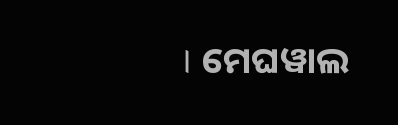। ମେଘୱାଲ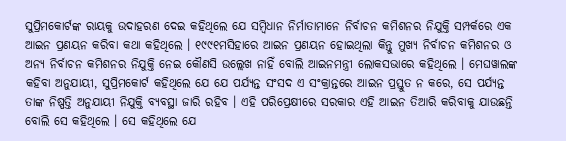ସୁପ୍ରିମକୋର୍ଟଙ୍କ ରାୟକୁ ଉଦାହରଣ ଦେଇ କହିଥିଲେ ଯେ ସମ୍ବିଧାନ ନିର୍ମାତାମାନେ ନିର୍ବାଚନ କମିଶନର ନିଯୁକ୍ତି ସମ୍ପର୍କରେ ଏକ ଆଇନ ପ୍ରଣୟନ କରିବା କଥା କହିଥିଲେ । ୧୯୯୧ମସିହାରେ ଆଇନ ପ୍ରଣୟନ ହୋଇଥିଲା କିନ୍ତୁ ମୁଖ୍ୟ ନିର୍ବାଚନ କମିଶନର ଓ ଅନ୍ୟ ନିର୍ବାଚନ କମିଶନର ନିଯୁକ୍ତି ନେଇ କୌଣସି ଉଲ୍ଲେଖ ନାହିଁ ବୋଲି ଆଇନମନ୍ତ୍ରୀ ଲୋକସଭାରେ କହିଥିଲେ । ମେଘୱାଲଙ୍କ କହିବା ଅନୁଯାୟୀ, ସୁପ୍ରିମକୋର୍ଟ କହିଥିଲେ ଯେ ଯେ ପର୍ଯ୍ୟନ୍ତ ସଂସଦ ଏ ସଂକ୍ରାନ୍ତରେ ଆଇନ ପ୍ରସ୍ତୁତ ନ କରେ, ସେ ପର୍ଯ୍ୟନ୍ତ ତାଙ୍କ ନିଷ୍ପତ୍ତି ଅନୁଯାୟୀ ନିଯୁକ୍ତି ବ୍ୟବସ୍ଥା ଜାରି ରହିବ । ଏହି ପରିପ୍ରେକ୍ଷୀରେ ସରକାର ଏହି ଆଇନ ତିଆରି କରିବାକୁ ଯାଉଛନ୍ତି ବୋଲି ସେ କହିଥିଲେ । ସେ କହିଥିଲେ ଯେ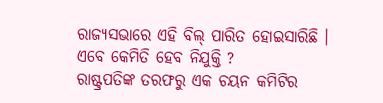ରାଜ୍ୟସଭାରେ ଏହି ବିଲ୍ ପାରିତ ହୋଇସାରିଛି ।
ଏବେ କେମିତି ହେବ ନିଯୁକ୍ତି ?
ରାଷ୍ଟ୍ରପତିଙ୍କ ତରଫରୁ ଏକ ଚୟନ କମିଟିର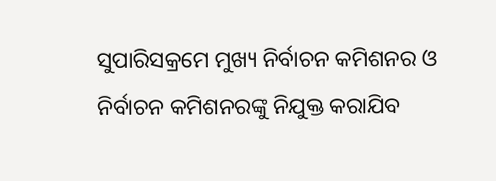ସୁପାରିସକ୍ରମେ ମୁଖ୍ୟ ନିର୍ବାଚନ କମିଶନର ଓ ନିର୍ବାଚନ କମିଶନରଙ୍କୁ ନିଯୁକ୍ତ କରାଯିବ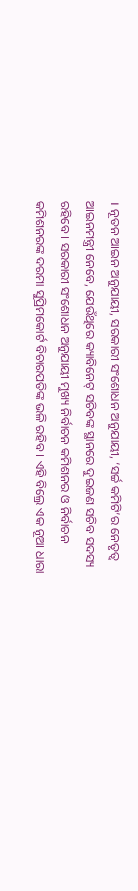। ନୂତନ ଆଇନ ଅନୁଯାୟୀ, ସରକାରୀ ସଂଶୋଧନ ଅନୁଯାୟୀ, ‘ସର୍ଚ୍ଚ କମିଟି’ର ନେତୃତ୍ୱ ଆଇନମନ୍ତ୍ରୀ ନେବେ, ଯେଉଁଥିରେ କ୍ୟାବିନେଟ୍ ସଚିବଙ୍କ ସ୍ଥାନରେ ଦୁଇଜଣ ସଚିବ ସଦସ୍ୟ ରହିବେ । ସରକାରୀ ସଂଶୋଧନ ଅନୁଯାୟୀ ମୁଖ୍ୟ ନିର୍ବାଚନ କମିଶନର ଓ ନିର୍ବାଚନ କମିଶନରଙ୍କ ଦରମା ସୁପ୍ରିମକୋର୍ଟ ବିଚାରପତିଙ୍କ ଭଳି ରହିବ । ଏହି ବିଲ୍ରେ ଏକ ନୂଆ ଧାରା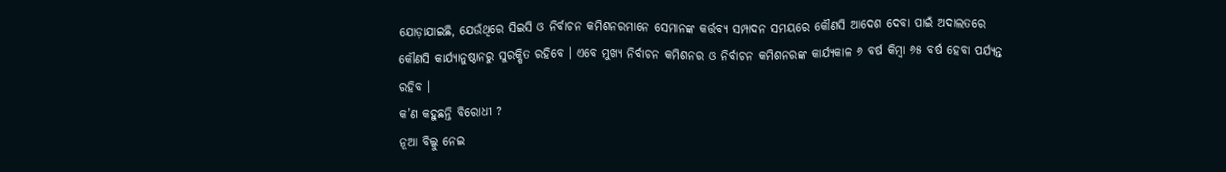ଯୋଡ଼ାଯାଇଛି, ଯେଉଁଥିରେ ସିଇସି ଓ ନିର୍ବାଚନ କମିଶନରମାନେ ସେମାନଙ୍କ କର୍ତ୍ତବ୍ୟ ସମ୍ପାଦନ ସମୟରେ କୌଣସି ଆଦେଶ ଦେବା ପାଇଁ ଅଦାଲତରେ କୌଣସି କାର୍ଯ୍ୟାନୁଷ୍ଠାନରୁ ସୁରକ୍ଷିତ ରହିବେ । ଏବେ ମୁଖ୍ୟ ନିର୍ବାଚନ କମିଶନର ଓ ନିର୍ବାଚନ କମିଶନରଙ୍କ କାର୍ଯ୍ୟକାଳ ୬ ବର୍ଷ କିମ୍ବା ୬୫ ବର୍ଷ ହେବା ପର୍ଯ୍ୟନ୍ତ ରହିବ ।
କ’ଣ କହୁଛନ୍ତି ବିରୋଧୀ ?
ନୂଆ ବିଲ୍କୁ ନେଇ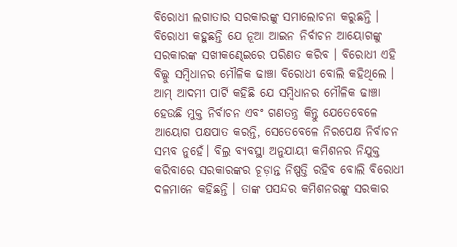ବିରୋଧୀ ଲଗାତାର ସରକାରଙ୍କୁ ସମାଲୋଚନା କରୁଛନ୍ତି । ବିରୋଧୀ କହୁଛନ୍ତି ଯେ ନୂଆ ଆଇନ ନିର୍ବାଚନ ଆୟୋଗଙ୍କୁ ସରକାରଙ୍କ ସଖୀକଣ୍ଢେଇରେ ପରିଣତ କରିବ । ବିରୋଧୀ ଏହି ବିଲ୍କୁ ସମ୍ବିଧାନର ମୌଳିକ ଢାଞ୍ଚା ବିରୋଧୀ ବୋଲି କହିଥିଲେ । ଆମ୍ ଆଦମୀ ପାର୍ଟି କହିଛି ଯେ ସମ୍ବିଧାନର ମୌଳିକ ଢାଞ୍ଚା ହେଉଛି ମୁକ୍ତ ନିର୍ବାଚନ ଏବଂ ଗଣତନ୍ତ୍ର କିନ୍ତୁ ଯେତେବେଳେ ଆୟୋଗ ପକ୍ଷପାତ କରନ୍ତି, ସେତେବେଳେ ନିରପେକ୍ଷ ନିର୍ବାଚନ ସମ୍ଭବ ନୁହେଁ। ବିଲ୍ର ବ୍ୟବସ୍ଥା ଅନୁଯାୟୀ କମିଶନର ନିଯୁକ୍ତ କରିବାରେ ସରକାରଙ୍କର ଚୂଡ଼ାନ୍ତ ନିଷ୍ପତ୍ତି ରହିବ ବୋଲି ବିରୋଧୀ ଦଳମାନେ କହିଛନ୍ତି । ତାଙ୍କ ପସନ୍ଦର କମିଶନରଙ୍କୁ ସରକାର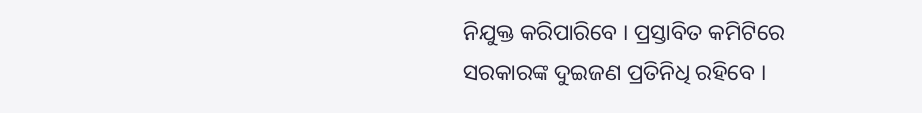ନିଯୁକ୍ତ କରିପାରିବେ । ପ୍ରସ୍ତାବିତ କମିଟିରେ ସରକାରଙ୍କ ଦୁଇଜଣ ପ୍ରତିନିଧି ରହିବେ ।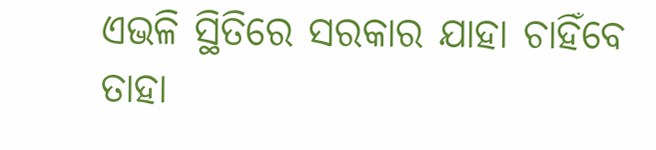ଏଭଳି ସ୍ଥିତିରେ ସରକାର ଯାହା ଚାହିଁବେ ତାହା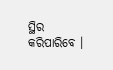ସ୍ଥିର କରିପାରିବେ ।